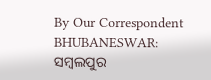By Our Correspondent
BHUBANESWAR: ସମ୍ବଲପୁର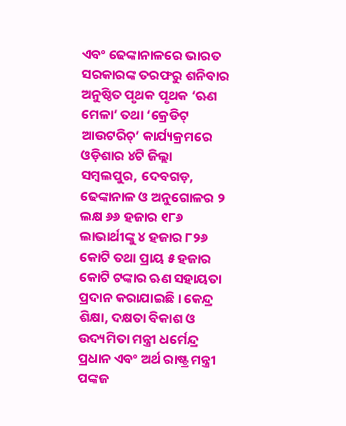ଏବଂ ଢେଙ୍କାନାଳରେ ଭାରତ ସରକାରଙ୍କ ତରଫରୁ ଶନିବାର ଅନୁଷ୍ଠିତ ପୃଥକ ପୃଥକ ‘ଋଣ ମେଳା’ ତଥା ‘କ୍ରେଡିଟ୍ ଆଉଟରିଚ୍’ କାର୍ଯ୍ୟକ୍ରମରେ ଓଡ଼ିଶାର ୪ଟି ଜିଲ୍ଲା ସମ୍ବଲପୁର, ଦେବଗଡ଼, ଢେଙ୍କାନାଳ ଓ ଅନୁଗୋଳର ୨ ଲକ୍ଷ ୬୬ ହଜାର ୧୮୬ ଲାଭାର୍ଥୀଙ୍କୁ ୪ ହଜାର ୮୨୬ କୋଟି ତଥା ପ୍ରାୟ ୫ ହଜାର କୋଟି ଟଙ୍କାର ଋଣ ସହାୟତା ପ୍ରଦାନ କରାଯାଇଛି । କେନ୍ଦ୍ର ଶିକ୍ଷା, ଦକ୍ଷତା ବିକାଶ ଓ ଉଦ୍ୟମିତା ମନ୍ତ୍ରୀ ଧର୍ମେନ୍ଦ୍ର ପ୍ରଧାନ ଏବଂ ଅର୍ଥ ରାଷ୍ଟ୍ର ମନ୍ତ୍ରୀ ପଙ୍କଜ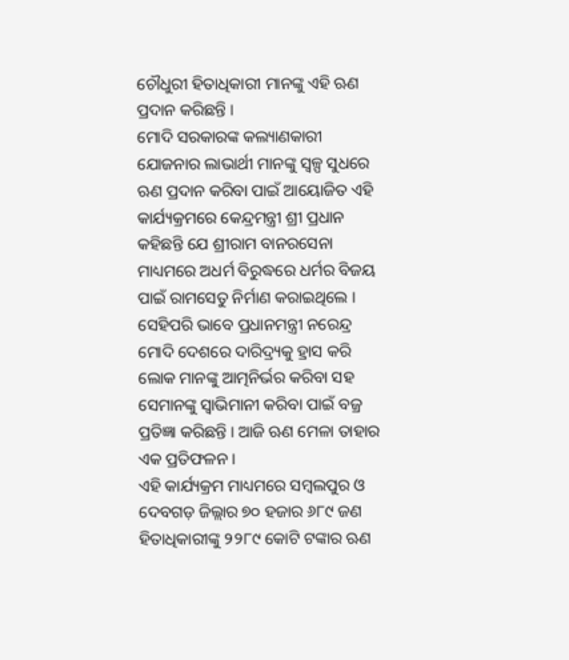ଚୌଧୁରୀ ହିତାଧିକାରୀ ମାନଙ୍କୁ ଏହି ଋଣ ପ୍ରଦାନ କରିଛନ୍ତି ।
ମୋଦି ସରକାରଙ୍କ କଲ୍ୟାଣକାରୀ ଯୋଜନାର ଲାଭାର୍ଥୀ ମାନଙ୍କୁ ସ୍ୱଳ୍ପ ସୁଧରେ ଋଣ ପ୍ରଦାନ କରିବା ପାଇଁ ଆୟୋଜିତ ଏହି କାର୍ଯ୍ୟକ୍ରମରେ କେନ୍ଦ୍ରମନ୍ତ୍ରୀ ଶ୍ରୀ ପ୍ରଧାନ କହିଛନ୍ତି ଯେ ଶ୍ରୀରାମ ବାନରସେନା ମାଧ୍ୟମରେ ଅଧର୍ମ ବିରୁଦ୍ଧରେ ଧର୍ମର ବିଜୟ ପାଇଁ ରାମସେତୁ ନିର୍ମାଣ କରାଇଥିଲେ । ସେହିପରି ଭାବେ ପ୍ରଧାନମନ୍ତ୍ରୀ ନରେନ୍ଦ୍ର ମୋଦି ଦେଶରେ ଦାରିଦ୍ର୍ୟକୁ ହ୍ରାସ କରି ଲୋକ ମାନଙ୍କୁ ଆତ୍ମନିର୍ଭର କରିବା ସହ ସେମାନଙ୍କୁ ସ୍ୱାଭିମାନୀ କରିବା ପାଇଁ ବଜ୍ର ପ୍ରତିଜ୍ଞା କରିଛନ୍ତି । ଆଜି ଋଣ ମେଳା ତାହାର ଏକ ପ୍ରତିଫଳନ ।
ଏହି କାର୍ଯ୍ୟକ୍ରମ ମାଧ୍ୟମରେ ସମ୍ବଲପୁର ଓ ଦେବଗଡ଼ ଜିଲ୍ଲାର ୭୦ ହଜାର ୬୮୯ ଜଣ ହିତାଧିକାରୀଙ୍କୁ ୨୨୮୯ କୋଟି ଟଙ୍କାର ଋଣ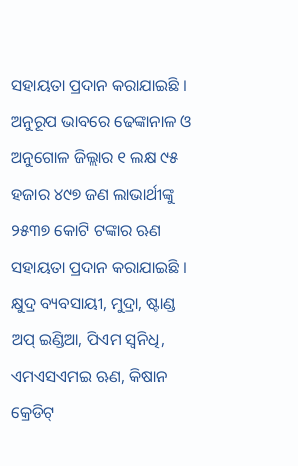ସହାୟତା ପ୍ରଦାନ କରାଯାଇଛି । ଅନୁରୂପ ଭାବରେ ଢେଙ୍କାନାଳ ଓ ଅନୁଗୋଳ ଜିଲ୍ଲାର ୧ ଲକ୍ଷ ୯୫ ହଜାର ୪୯୭ ଜଣ ଲାଭାର୍ଥୀଙ୍କୁ ୨୫୩୭ କୋଟି ଟଙ୍କାର ଋଣ ସହାୟତା ପ୍ରଦାନ କରାଯାଇଛି । କ୍ଷୁଦ୍ର ବ୍ୟବସାୟୀ, ମୁଦ୍ରା, ଷ୍ଟାଣ୍ଡ ଅପ୍ ଇଣ୍ଡିଆ, ପିଏମ ସ୍ୱନିଧି, ଏମଏସଏମଇ ଋଣ, କିଷାନ କ୍ରେଡିଟ୍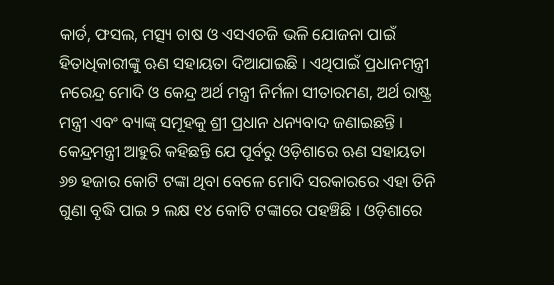କାର୍ଡ, ଫସଲ, ମତ୍ସ୍ୟ ଚାଷ ଓ ଏସଏଚଜି ଭଳି ଯୋଜନା ପାଇଁ ହିତାଧିକାରୀଙ୍କୁ ଋଣ ସହାୟତା ଦିଆଯାଇଛି । ଏଥିପାଇଁ ପ୍ରଧାନମନ୍ତ୍ରୀ ନରେନ୍ଦ୍ର ମୋଦି ଓ କେନ୍ଦ୍ର ଅର୍ଥ ମନ୍ତ୍ରୀ ନିର୍ମଳା ସୀତାରମଣ, ଅର୍ଥ ରାଷ୍ଟ୍ର ମନ୍ତ୍ରୀ ଏବଂ ବ୍ୟାଙ୍କ୍ ସମୂହକୁ ଶ୍ରୀ ପ୍ରଧାନ ଧନ୍ୟବାଦ ଜଣାଇଛନ୍ତି ।
କେନ୍ଦ୍ରମନ୍ତ୍ରୀ ଆହୁରି କହିଛନ୍ତି ଯେ ପୂର୍ବରୁ ଓଡ଼ିଶାରେ ଋଣ ସହାୟତା ୬୭ ହଜାର କୋଟି ଟଙ୍କା ଥିବା ବେଳେ ମୋଦି ସରକାରରେ ଏହା ତିନି ଗୁଣା ବୃଦ୍ଧି ପାଇ ୨ ଲକ୍ଷ ୧୪ କୋଟି ଟଙ୍କାରେ ପହଞ୍ଚିଛି । ଓଡ଼ିଶାରେ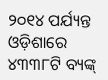୨୦୧୪ ପର୍ଯ୍ୟନ୍ତ ଓଡ଼ିଶାରେ ୪୩୩୮ଟି ବ୍ୟଙ୍କ୍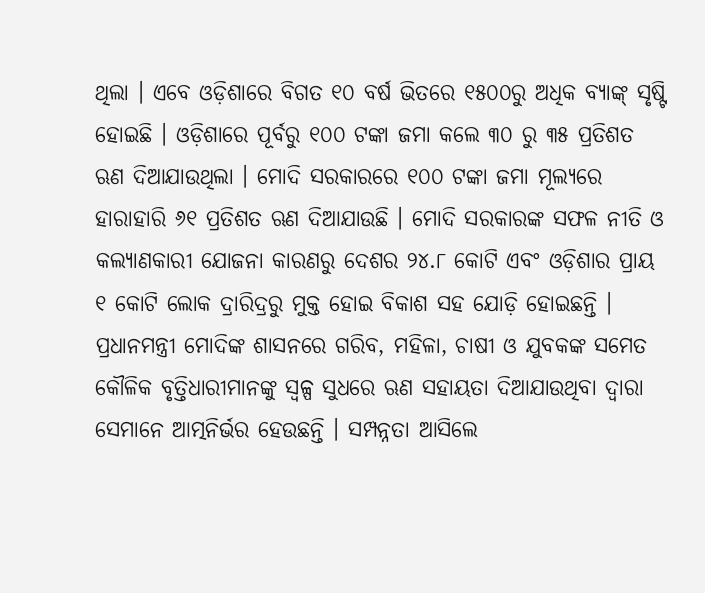ଥିଲା । ଏବେ ଓଡ଼ିଶାରେ ବିଗତ ୧୦ ବର୍ଷ ଭିତରେ ୧୫୦୦ରୁ ଅଧିକ ବ୍ୟାଙ୍କ୍ ସୃଷ୍ଟି ହୋଇଛି । ଓଡ଼ିଶାରେ ପୂର୍ବରୁ ୧୦୦ ଟଙ୍କା ଜମା କଲେ ୩୦ ରୁ ୩୫ ପ୍ରତିଶତ ଋଣ ଦିଆଯାଉଥିଲା । ମୋଦି ସରକାରରେ ୧୦୦ ଟଙ୍କା ଜମା ମୂଲ୍ୟରେ ହାରାହାରି ୬୧ ପ୍ରତିଶତ ଋଣ ଦିଆଯାଉଛି । ମୋଦି ସରକାରଙ୍କ ସଫଳ ନୀତି ଓ କଲ୍ୟାଣକାରୀ ଯୋଜନା କାରଣରୁ ଦେଶର ୨୪.୮ କୋଟି ଏବଂ ଓଡ଼ିଶାର ପ୍ରାୟ ୧ କୋଟି ଲୋକ ଦ୍ରାରିଦ୍ରରୁ ମୁକ୍ତ ହୋଇ ବିକାଶ ସହ ଯୋଡ଼ି ହୋଇଛନ୍ତି ।
ପ୍ରଧାନମନ୍ତ୍ରୀ ମୋଦିଙ୍କ ଶାସନରେ ଗରିବ, ମହିଳା, ଚାଷୀ ଓ ଯୁବକଙ୍କ ସମେତ କୌଳିକ ବୃତ୍ତିଧାରୀମାନଙ୍କୁ ସ୍ୱଳ୍ପ ସୁଧରେ ଋଣ ସହାୟତା ଦିଆଯାଉଥିବା ଦ୍ୱାରା ସେମାନେ ଆତ୍ମନିର୍ଭର ହେଉଛନ୍ତି । ସମ୍ପନ୍ନତା ଆସିଲେ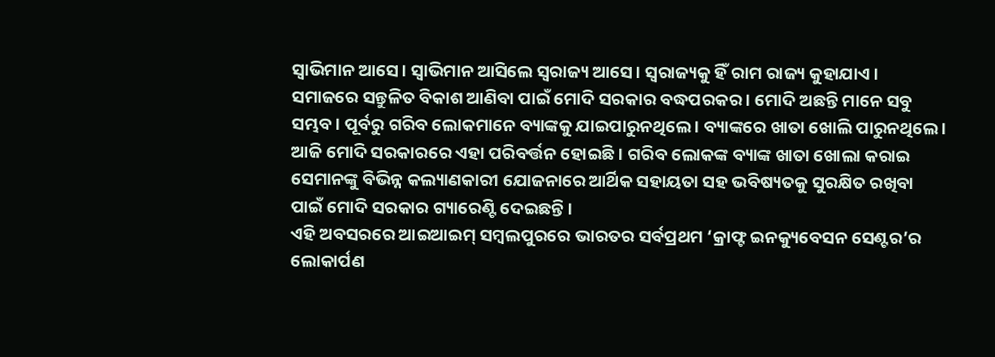ସ୍ୱାଭିମାନ ଆସେ । ସ୍ୱାଭିମାନ ଆସିଲେ ସ୍ୱରାଜ୍ୟ ଆସେ । ସ୍ୱରାଜ୍ୟକୁ ହିଁ ରାମ ରାଜ୍ୟ କୁହାଯାଏ । ସମାଜରେ ସନ୍ତୁଳିତ ବିକାଶ ଆଣିବା ପାଇଁ ମୋଦି ସରକାର ବଦ୍ଧପରକର । ମୋଦି ଅଛନ୍ତି ମାନେ ସବୁ ସମ୍ଭବ । ପୂର୍ବରୁ ଗରିବ ଲୋକମାନେ ବ୍ୟାଙ୍କକୁ ଯାଇପାରୁନଥିଲେ । ବ୍ୟାଙ୍କରେ ଖାତା ଖୋଲି ପାରୁନଥିଲେ । ଆଜି ମୋଦି ସରକାରରେ ଏହା ପରିବର୍ତ୍ତନ ହୋଇଛି । ଗରିବ ଲୋକଙ୍କ ବ୍ୟାଙ୍କ ଖାତା ଖୋଲା କରାଇ ସେମାନଙ୍କୁ ବିଭିନ୍ନ କଲ୍ୟାଣକାରୀ ଯୋଜନାରେ ଆର୍ଥିକ ସହାୟତା ସହ ଭବିଷ୍ୟତକୁ ସୁରକ୍ଷିତ ରଖିବା ପାଇଁ ମୋଦି ସରକାର ଗ୍ୟାରେଣ୍ଟି ଦେଇଛନ୍ତି ।
ଏହି ଅବସରରେ ଆଇଆଇମ୍ ସମ୍ବଲପୁରରେ ଭାରତର ସର୍ବପ୍ରଥମ ‘କ୍ରାଫ୍ଟ ଇନକ୍ୟୁବେସନ ସେଣ୍ଟର’ର ଲୋକାର୍ପଣ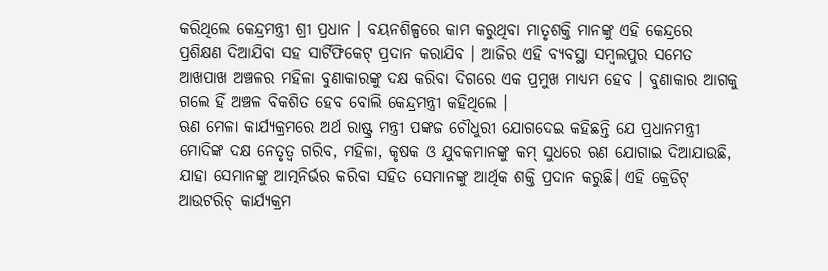କରିଥିଲେ କେନ୍ଦ୍ରମନ୍ତ୍ରୀ ଶ୍ରୀ ପ୍ରଧାନ । ବୟନଶିଳ୍ପରେ କାମ କରୁଥିବା ମାତୃଶକ୍ତି ମାନଙ୍କୁ ଏହି କେନ୍ଦ୍ରରେ ପ୍ରଶିକ୍ଷଣ ଦିଆଯିବା ସହ ସାର୍ଟିଫିକେଟ୍ ପ୍ରଦାନ କରାଯିବ । ଆଜିର ଏହି ବ୍ୟବସ୍ଥା ସମ୍ବଲପୁର ସମେତ ଆଖପାଖ ଅଞ୍ଚଳର ମହିଳା ବୁଣାକାରଙ୍କୁ ଦକ୍ଷ କରିବା ଦିଗରେ ଏକ ପ୍ରମୁଖ ମାଧ୍ୟମ ହେବ । ବୁଣାକାର ଆଗକୁ ଗଲେ ହିଁ ଅଞ୍ଚଳ ବିକଶିତ ହେବ ବୋଲି କେନ୍ଦ୍ରମନ୍ତ୍ରୀ କହିଥିଲେ ।
ଋଣ ମେଳା କାର୍ଯ୍ୟକ୍ରମରେ ଅର୍ଥ ରାଷ୍ଟ୍ର ମନ୍ତ୍ରୀ ପଙ୍କଜ ଚୌଧୁରୀ ଯୋଗଦେଇ କହିଛନ୍ତି ଯେ ପ୍ରଧାନମନ୍ତ୍ରୀ ମୋଦିଙ୍କ ଦକ୍ଷ ନେତୃତ୍ୱ ଗରିବ, ମହିଳା, କୃଷକ ଓ ଯୁବକମାନଙ୍କୁ କମ୍ ସୁଧରେ ଋଣ ଯୋଗାଇ ଦିଆଯାଉଛି, ଯାହା ସେମାନଙ୍କୁ ଆତ୍ମନିର୍ଭର କରିବା ସହିତ ସେମାନଙ୍କୁ ଆର୍ଥିକ ଶକ୍ତି ପ୍ରଦାନ କରୁଛି। ଏହି କ୍ରେଡିଟ୍ ଆଉଟରିଚ୍ କାର୍ଯ୍ୟକ୍ରମ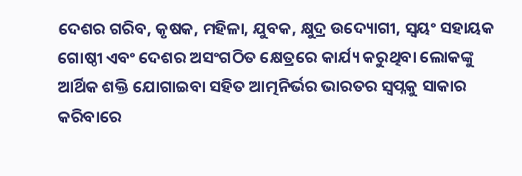ଦେଶର ଗରିବ, କୃଷକ, ମହିଳା, ଯୁବକ, କ୍ଷୁଦ୍ର ଉଦ୍ୟୋଗୀ, ସ୍ୱୟଂ ସହାୟକ ଗୋଷ୍ଠୀ ଏବଂ ଦେଶର ଅସଂଗଠିତ କ୍ଷେତ୍ରରେ କାର୍ଯ୍ୟ କରୁଥିବା ଲୋକଙ୍କୁ ଆର୍ଥିକ ଶକ୍ତି ଯୋଗାଇବା ସହିତ ଆତ୍ମନିର୍ଭର ଭାରତର ସ୍ୱପ୍ନକୁ ସାକାର କରିବାରେ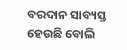ବରଦାନ ସାବ୍ୟସ୍ତ ହେଉଛି ବୋଲି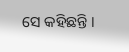ସେ କହିଛନ୍ତି ।